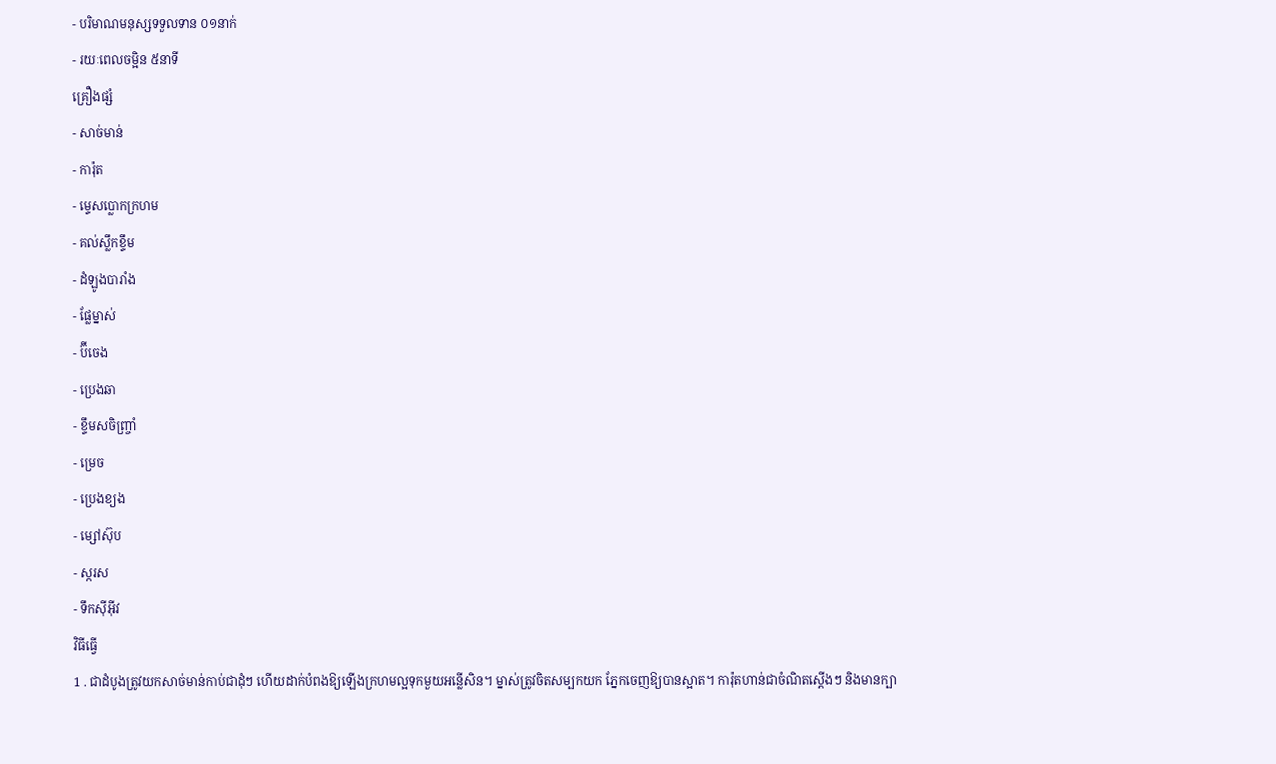- បរិមាណមនុស្សទទួលទាន ០១នាក់
- រយៈពេលចម្អិន ៥នាទី
គ្រឿងផ្សំ
- សាច់មាន់
- ការ៉ុត
- ម្ទេសប្លោកក្រហម
- គល់ស្លឹកខ្ទឹម
- ដំឡូងបារាំង
- ផ្លែម្នាស់
- ប៊ីចេង
- ប្រេងឆា
- ខ្ទឹមសចិញ្ច្រាំ
- ម្រេច
- ប្រេងខ្យង
- ម្សៅស៊ុប
- ស្ករស
- ទឹកស៊ីអ៊ីវ
វិធីធ្វើ
1 . ជាដំបូងត្រូវយកសាច់មាន់កាប់ជាដុំៗ ហើយដាក់បំពងឱ្យឡើងក្រហមល្អទុកមួយអន្លើសិន។ ម្នាស់ត្រូវចិតសម្បកយក ភ្នែកចេញឱ្យបានស្អាត។ ការ៉ុតហាន់ជាចំណិតស្ដើងៗ និងមានក្បា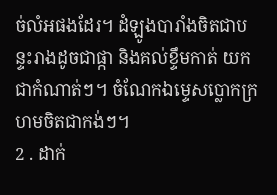ច់លំអផងដែរ។ ដំឡូងបារាំងចិតជាបន្ទះរាងដូចជាផ្កា និងគល់ខ្ទឹមកាត់ យកជាកំណាត់ៗ។ ចំណែកឯម្ទេសប្លោកក្រហមចិតជាកង់ៗ។
2 . ដាក់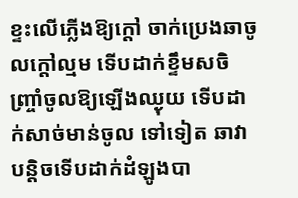ខ្ទះលើភ្លើងឱ្យក្ដៅ ចាក់ប្រេងឆាចូលក្ដៅល្មម ទើបដាក់ខ្ទឹមសចិញ្ច្រាំចូលឱ្យឡើងឈ្ងុយ ទើបដាក់សាច់មាន់ចូល ទៅទៀត ឆាវាបន្ដិចទើបដាក់ដំឡូងបា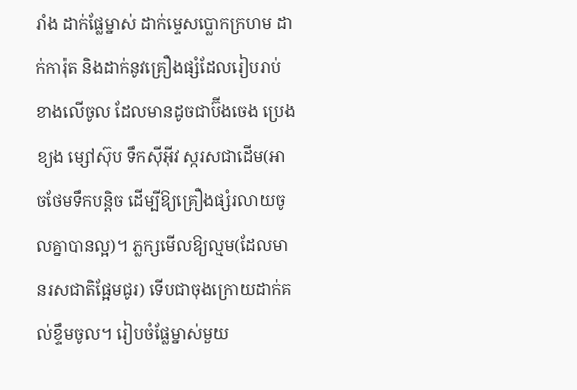រាំង ដាក់ផ្លែម្នាស់ ដាក់ម្ទេសប្លោកក្រហម ដាក់ការ៉ុត និងដាក់នូវគ្រឿងផ្សំដែលរៀបរាប់ ខាងលើចូល ដែលមានដូចជាប៊ីងចេង ប្រេងខ្យង ម្សៅស៊ុប ទឹកស៊ីអ៊ីវ ស្ករសជាដើម(អាចថែមទឹកបន្ដិច ដើម្បីឱ្យគ្រឿងផ្សំរលាយចូលគ្នាបានល្អ)។ ភ្លក្សមើលឱ្យល្មម(ដែលមានរសជាតិផ្អែមជូរ) ទើបជាចុងក្រោយដាក់គល់ខ្ទឹមចូល។ រៀបចំផ្លែម្នាស់មួយ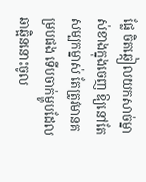ផ្លែ ចិតឆ្កៀលយកសាច់ម្នាស់ខាងក្នុងចេញ ឱ្យនៅតែសម្បកម្នាស់ តែត្រូវមានគម្របផង ទើបចាក់ម្ហូបដែលឆាឆ្អិននោះចូល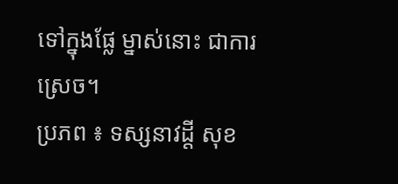ទៅក្នុងផ្លែ ម្នាស់នោះ ជាការស្រេច។
ប្រភព ៖ ទស្សនាវដ្តី សុខ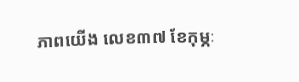ភាពយើង លេខ៣៧ ខែកុម្ភៈ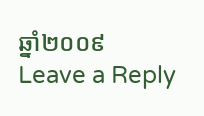ឆ្នាំ២០០៩
Leave a Reply